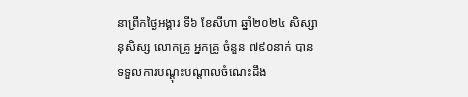នាព្រឹកថ្ងៃអង្គារ ទី៦ ខែសីហា ឆ្នាំ២០២៤ សិស្សានុសិស្ស លោកគ្រូ អ្នកគ្រូ ចំនួន ៧៩០នាក់ បានទទួលការបណ្ដុះបណ្ដាលចំណេះដឹង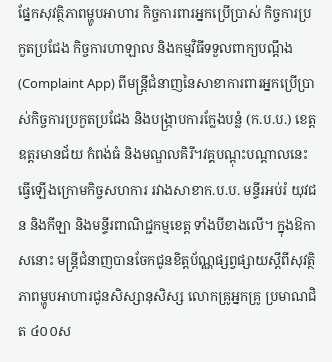ផ្នែកសុវត្ថិភាពម្ហូបអាហារ កិច្ចការពារអ្នកប្រើប្រាស់ កិច្ចការប្រកួតប្រជែង កិច្ចការហាឡាល និងកម្មវិធីទទួលពាក្យបណ្ដឹង (Complaint App) ពីមន្រ្តីជំនាញនៃសាខាការពារអ្នកប្រើប្រាស់កិច្ចការប្រកួតប្រជែង និងបង្ក្រាបការក្លែងបន្លំ (ក.ប.ប.) ខេត្តឧត្ដរមានជ័យ កំពង់ធំ និងមណ្ឌលគិរី។វគ្គបណ្ដុះបណ្ដាលនេះ ធ្វើឡើងក្រោមកិច្ចសហការ រវាងសាខាក.ប.ប. មន្ទីរអប់រំ យុវជន និងកីឡា និងមន្ទីរពាណិជ្ជកម្មខេត្ត ទាំងបីខាងលើ។ ក្នុងឱកាសនោះ មន្រ្តីជំនាញបានចែកជូនខិត្តប័ណ្ណផ្សព្វផ្សាយស្ដីពីសុវត្ថិភាពម្ហូបអាហារជូនសិស្សានុសិស្ស លោកគ្រូអ្នកគ្រូ ប្រមាណជិត ៤០០ស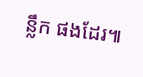ន្លឹក ផងដែរ៕